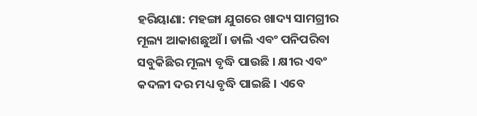ହରିୟାଣା: ମହଙ୍ଗା ଯୁଗରେ ଖାଦ୍ୟ ସାମଗ୍ରୀର ମୂଲ୍ୟ ଆକାଶଛୁଆଁ । ଡାଲି ଏବଂ ପନିପରିବା ସବୁକିଛିର ମୂଲ୍ୟ ବୃଦ୍ଧି ପାଉଛି । କ୍ଷୀର ଏବଂ କଦଳୀ ଦର ମଧ୍ୟ ବୃଦ୍ଧି ପାଇଛି । ଏବେ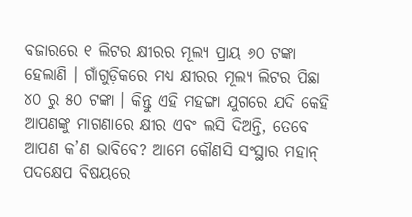ବଜାରରେ ୧ ଲିଟର କ୍ଷୀରର ମୂଲ୍ୟ ପ୍ରାୟ ୬୦ ଟଙ୍କା ହେଲାଣି । ଗାଁଗୁଡ଼ିକରେ ମଧ୍ୟ କ୍ଷୀରର ମୂଲ୍ୟ ଲିଟର ପିଛା ୪୦ ରୁ ୫୦ ଟଙ୍କା । କିନ୍ତୁ ଏହି ମହଙ୍ଗା ଯୁଗରେ ଯଦି କେହି ଆପଣଙ୍କୁ ମାଗଣାରେ କ୍ଷୀର ଏବଂ ଲସି ଦିଅନ୍ତି, ତେବେ ଆପଣ କ’ଣ ଭାବିବେ? ଆମେ କୌଣସି ସଂସ୍ଥାର ମହାନ୍ ପଦକ୍ଷେପ ବିଷୟରେ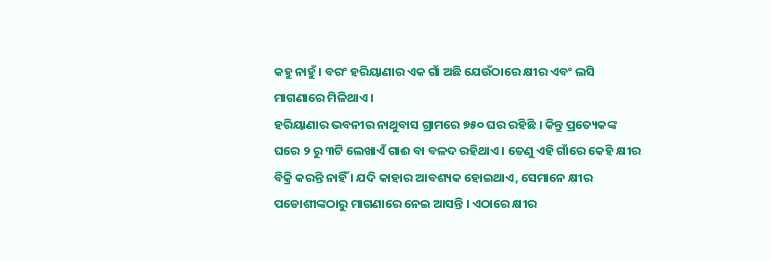କହୁ ନାହୁଁ । ବରଂ ହରିୟାଣାର ଏକ ଗାଁ ଅଛି ଯେଉଁଠାରେ କ୍ଷୀର ଏବଂ ଲସି ମାଗଣାରେ ମିଳିଥାଏ ।
ହରିୟାଣାର ଭବନୀର ନାଥୁବାସ ଗ୍ରାମରେ ୭୫୦ ଘର ରହିଛି । କିନ୍ତୁ ପ୍ରତ୍ୟେକଙ୍କ ଘରେ ୨ ରୁ ୩ଟି ଲେଖାଏଁ ଗାଈ ବା ବଳଦ ରହିଥାଏ । ତେଣୁ ଏହି ଗାଁରେ କେହି କ୍ଷୀର ବିକ୍ରି କରନ୍ତି ନାହିଁ । ଯଦି କାହାର ଆବଶ୍ୟକ ହୋଇଥାଏ, ସେମାନେ କ୍ଷୀର ପଡୋଶୀଙ୍କଠାରୁ ମାଗଣାରେ ନେଇ ଆସନ୍ତି । ଏଠାରେ କ୍ଷୀର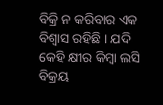ବିକ୍ରି ନ କରିବାର ଏକ ବିଶ୍ୱାସ ରହିଛି । ଯଦି କେହି କ୍ଷୀର କିମ୍ବା ଲସି ବିକ୍ରୟ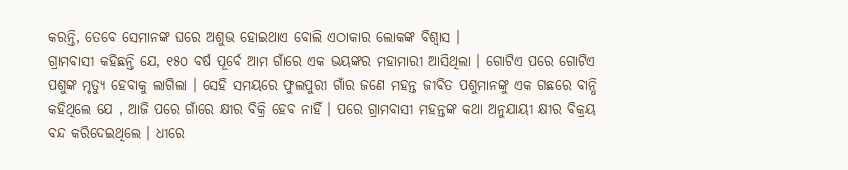କରନ୍ତି, ତେବେ ସେମାନଙ୍କ ଘରେ ଅଶୁଭ ହୋଇଥାଏ ବୋଲି ଏଠାକାର ଲୋକଙ୍କ ବିଶ୍ୱାସ ।
ଗ୍ରାମବାସୀ କହିଛନ୍ତି ଯେ, ୧୫୦ ବର୍ଷ ପୂର୍ବେ ଆମ ଗାଁରେ ଏକ ଭୟଙ୍କର ମହାମାରୀ ଆସିଥିଲା । ଗୋଟିଏ ପରେ ଗୋଟିଏ ପଶୁଙ୍କ ମୃତ୍ୟୁ ହେବାକୁ ଲାଗିଲା । ସେହି ସମୟରେ ଫୁଲପୁରୀ ଗାଁର ଜଣେ ମହନ୍ତ ଜୀବିତ ପଶୁମାନଙ୍କୁ ଏକ ଗଛରେ ବାନ୍ଧି କହିଥିଲେ ଯେ , ଆଜି ପରେ ଗାଁରେ କ୍ଷୀର ବିକ୍ରି ହେବ ନାହିଁ । ପରେ ଗ୍ରାମବାସୀ ମହନ୍ତଙ୍କ କଥା ଅନୁଯାୟୀ କ୍ଷୀର ବିକ୍ରୟ ବନ୍ଦ କରିଦେଇଥିଲେ । ଧୀରେ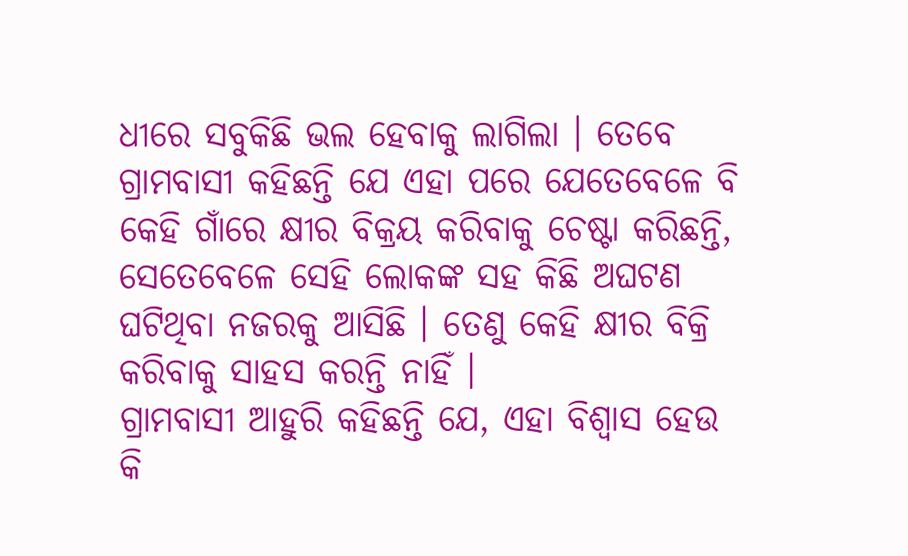ଧୀରେ ସବୁକିଛି ଭଲ ହେବାକୁ ଲାଗିଲା । ତେବେ ଗ୍ରାମବାସୀ କହିଛନ୍ତି ଯେ ଏହା ପରେ ଯେତେବେଳେ ବି କେହି ଗାଁରେ କ୍ଷୀର ବିକ୍ରୟ କରିବାକୁ ଚେଷ୍ଟା କରିଛନ୍ତି, ସେତେବେଳେ ସେହି ଲୋକଙ୍କ ସହ କିଛି ଅଘଟଣ ଘଟିଥିବା ନଜରକୁ ଆସିଛି । ତେଣୁ କେହି କ୍ଷୀର ବିକ୍ରି କରିବାକୁ ସାହସ କରନ୍ତି ନାହିଁ ।
ଗ୍ରାମବାସୀ ଆହୁରି କହିଛନ୍ତି ଯେ, ଏହା ବିଶ୍ୱାସ ହେଉ କି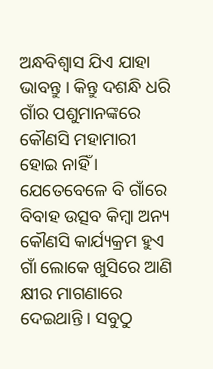ଅନ୍ଧବିଶ୍ୱାସ ଯିଏ ଯାହା ଭାବନ୍ତୁ । କିନ୍ତୁ ଦଶନ୍ଧି ଧରି ଗାଁର ପଶୁମାନଙ୍କରେ କୌଣସି ମହାମାରୀ ହୋଇ ନାହିଁ । ଯେତେବେଳେ ବି ଗାଁରେ ବିବାହ ଉତ୍ସବ କିମ୍ବା ଅନ୍ୟ କୌଣସି କାର୍ଯ୍ୟକ୍ରମ ହୁଏ ଗାଁ ଲୋକେ ଖୁସିରେ ଆଣି କ୍ଷୀର ମାଗଣାରେ ଦେଇଥାନ୍ତି । ସବୁଠୁ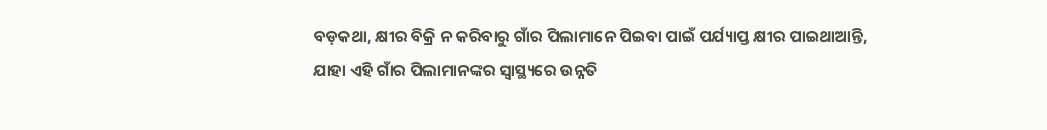ବଡ଼କଥା, କ୍ଷୀର ବିକ୍ରି ନ କରିବାରୁ ଗାଁର ପିଲାମାନେ ପିଇବା ପାଇଁ ପର୍ଯ୍ୟାପ୍ତ କ୍ଷୀର ପାଇଥାଆନ୍ତି, ଯାହା ଏହି ଗାଁର ପିଲାମାନଙ୍କର ସ୍ୱାସ୍ଥ୍ୟରେ ଉନ୍ନତି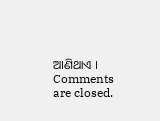ଆଣିଥାଏ ।
Comments are closed.